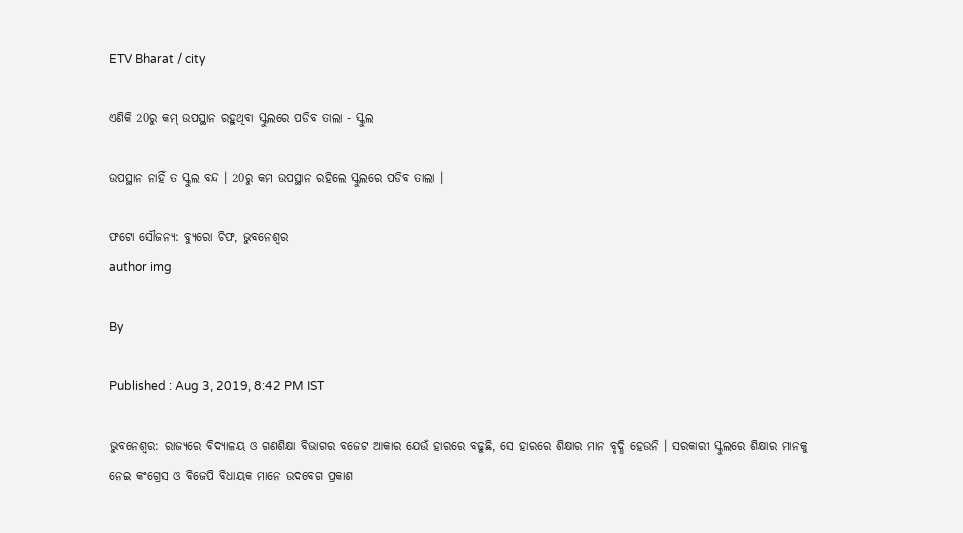ETV Bharat / city

ଏଣିକି 20ରୁ କମ୍ ଉପସ୍ଥାନ ରହୁଥିବା ସ୍କୁଲରେ ପଡିବ ତାଲା - ସ୍କୁଲ

ଉପସ୍ଥାନ ନାହିଁ ତ ସ୍କୁଲ ବନ୍ଦ । 20ରୁ କମ ଉପସ୍ଥାନ ରହିଲେ ସ୍କୁଲରେ ପଡିବ ତାଲା ।

ଫଟୋ ସୌଜନ୍ୟ: ବ୍ୟୁରୋ ଚିଫ, ଭୁବନେଶ୍ବର
author img

By

Published : Aug 3, 2019, 8:42 PM IST

ଭୁବନେଶ୍ବର: ରାଜ୍ୟରେ ବିଦ୍ୟାଳୟ ଓ ଗଣଶିକ୍ଷା ବିଭାଗର ବଜେଟ ଆକାର ଯେଉଁ ହାରରେ ବଢୁଛି, ସେ ହାରରେ ଶିକ୍ଷାର ମାନ ବୃଦ୍ଧି ହେଉନି । ସରକାରୀ ସ୍କୁଲରେ ଶିକ୍ଷାର ମାନକୁ ନେଇ କଂଗ୍ରେସ ଓ ବିଜେପି ବିଧାୟକ ମାନେ ଉଦବେଗ ପ୍ରକାଶ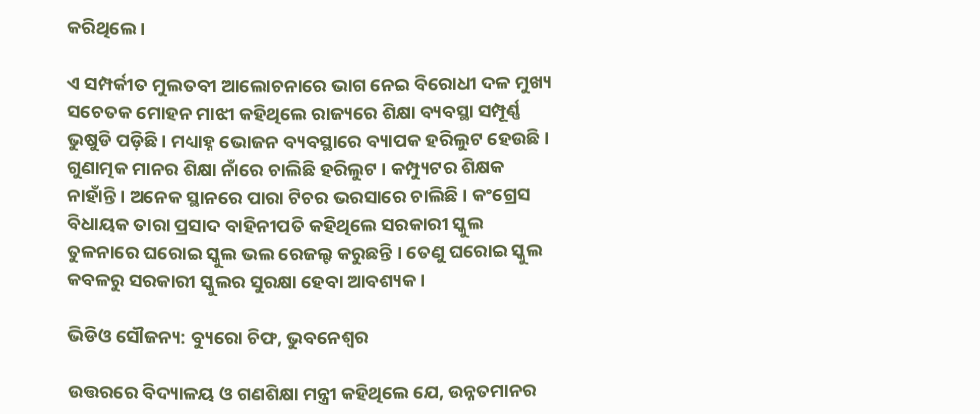କରିଥିଲେ ।

ଏ ସମ୍ପର୍କୀତ ମୁଲତବୀ ଆଲୋଚନାରେ ଭାଗ ନେଇ ବିରୋଧୀ ଦଳ ମୁଖ୍ୟ ସଚେତକ ମୋହନ ମାଝୀ କହିଥିଲେ ରାଜ୍ୟରେ ଶିକ୍ଷା ବ୍ୟବସ୍ଥା ସମ୍ପୂର୍ଣ୍ଣ ଭୁଷୁଡି ପଡ଼ିଛି । ମଧ୍ୟାହ୍ନ ଭୋଜନ ବ୍ୟବସ୍ଥାରେ ବ୍ୟାପକ ହରିଲୁଟ ହେଉଛି । ଗୁଣାତ୍ମକ ମାନର ଶିକ୍ଷା ନାଁରେ ଚାଲିଛି ହରିଲୁଟ । କମ୍ପ୍ୟୁଟର ଶିକ୍ଷକ ନାହାଁନ୍ତି । ଅନେକ ସ୍ଥାନରେ ପାରା ଟିଚର ଭରସାରେ ଚାଲିଛି । କଂଗ୍ରେସ ବିଧାୟକ ତାରା ପ୍ରସାଦ ବାହିନୀପତି କହିଥିଲେ ସରକାରୀ ସ୍କୁଲ ତୁଳନାରେ ଘରୋଇ ସ୍କୁଲ ଭଲ ରେଜଲ୍ଟ କରୁଛନ୍ତି । ତେଣୁ ଘରୋଇ ସ୍କୁଲ କବଳରୁ ସରକାରୀ ସ୍କୁଲର ସୁରକ୍ଷା ହେବା ଆବଶ୍ୟକ ।

ଭିଡିଓ ସୌଜନ୍ୟ: ବ୍ୟୁରୋ ଚିଫ, ଭୁବନେଶ୍ବର

ଉତ୍ତରରେ ବିଦ୍ୟାଳୟ ଓ ଗଣଶିକ୍ଷା ମନ୍ତ୍ରୀ କହିଥିଲେ ଯେ, ଉନ୍ନତମାନର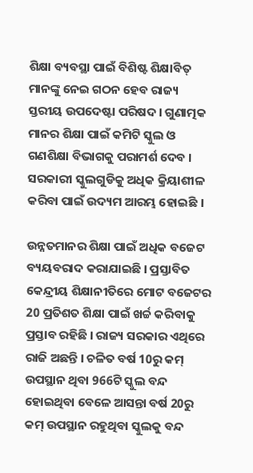ଶିକ୍ଷା ବ୍ୟବସ୍ଥା ପାଇଁ ବିଶିଷ୍ଟ ଶିକ୍ଷାବିତ୍ ମାନଙ୍କୁ ନେଇ ଗଠନ ହେବ ରାଜ୍ୟ ସ୍ତରୀୟ ଉପଦେଷ୍ଟା ପରିଷଦ । ଗୁଣାତ୍ମକ ମାନର ଶିକ୍ଷା ପାଇଁ କମିଟି ସ୍କୁଲ ଓ ଗଣଶିକ୍ଷା ବିଭାଗକୁ ପରାମର୍ଶ ଦେବ । ସରକାରୀ ସ୍କୁଲଗୁଡିକୁ ଅଧିକ କ୍ରିୟାଶୀଳ କରିବା ପାଇଁ ଉଦ୍ୟମ ଆରମ୍ଭ ହୋଇଛି ।

ଉନ୍ନତମାନର ଶିକ୍ଷା ପାଇଁ ଅଧିକ ବଜେଟ ବ୍ୟୟବରାଦ କରାଯାଇଛି । ପ୍ରସ୍ତାବିତ କେନ୍ଦ୍ରୀୟ ଶିକ୍ଷାନୀତିରେ ମୋଟ ବଜେଟର 20 ପ୍ରତିଶତ ଶିକ୍ଷା ପାଇଁ ଖର୍ଚ୍ଚ କରିବାକୁ ପ୍ରସ୍ତାବ ରହିଛି । ରାଜ୍ୟ ସରକାର ଏଥିରେ ରାଜି ଅଛନ୍ତି । ଚଳିତ ବର୍ଷ 10ରୁ କମ୍ ଉପସ୍ଥାନ ଥିବା 966ଟି ସ୍କୁଲ ବନ୍ଦ ହୋଇଥିବା ବେଳେ ଆସନ୍ତା ବର୍ଷ 20ରୁ କମ୍ ଉପସ୍ଥାନ ରହୁଥିବା ସ୍କୁଲକୁ ବନ୍ଦ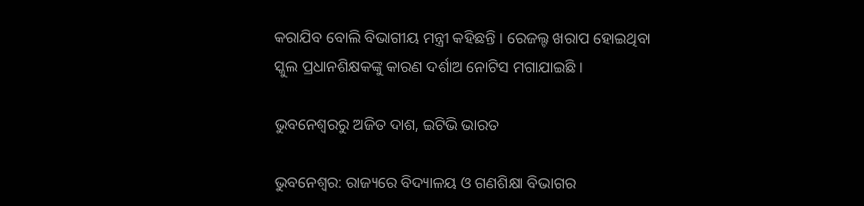କରାଯିବ ବୋଲି ବିଭାଗୀୟ ମନ୍ତ୍ରୀ କହିଛନ୍ତି । ରେଜଲ୍ଟ ଖରାପ ହୋଇଥିବା ସ୍କୁଲ ପ୍ରଧାନଶିକ୍ଷକଙ୍କୁ କାରଣ ଦର୍ଶାଅ ନୋଟିସ ମଗାଯାଇଛି ।

ଭୁବନେଶ୍ବରରୁ ଅଜିତ ଦାଶ, ଇଟିଭି ଭାରତ

ଭୁବନେଶ୍ବର: ରାଜ୍ୟରେ ବିଦ୍ୟାଳୟ ଓ ଗଣଶିକ୍ଷା ବିଭାଗର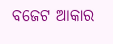ବଜେଟ ଆକାର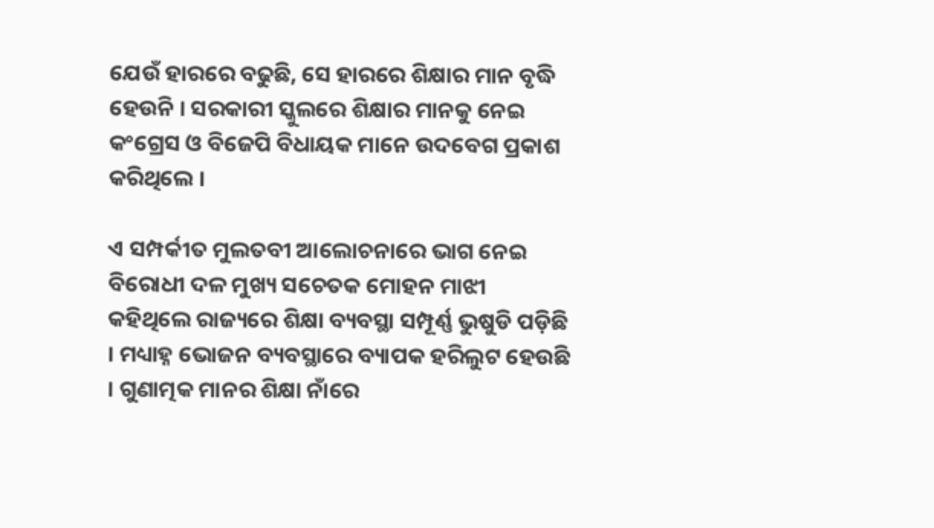ଯେଉଁ ହାରରେ ବଢୁଛି, ସେ ହାରରେ ଶିକ୍ଷାର ମାନ ବୃଦ୍ଧି ହେଉନି । ସରକାରୀ ସ୍କୁଲରେ ଶିକ୍ଷାର ମାନକୁ ନେଇ କଂଗ୍ରେସ ଓ ବିଜେପି ବିଧାୟକ ମାନେ ଉଦବେଗ ପ୍ରକାଶ କରିଥିଲେ ।

ଏ ସମ୍ପର୍କୀତ ମୁଲତବୀ ଆଲୋଚନାରେ ଭାଗ ନେଇ ବିରୋଧୀ ଦଳ ମୁଖ୍ୟ ସଚେତକ ମୋହନ ମାଝୀ କହିଥିଲେ ରାଜ୍ୟରେ ଶିକ୍ଷା ବ୍ୟବସ୍ଥା ସମ୍ପୂର୍ଣ୍ଣ ଭୁଷୁଡି ପଡ଼ିଛି । ମଧ୍ୟାହ୍ନ ଭୋଜନ ବ୍ୟବସ୍ଥାରେ ବ୍ୟାପକ ହରିଲୁଟ ହେଉଛି । ଗୁଣାତ୍ମକ ମାନର ଶିକ୍ଷା ନାଁରେ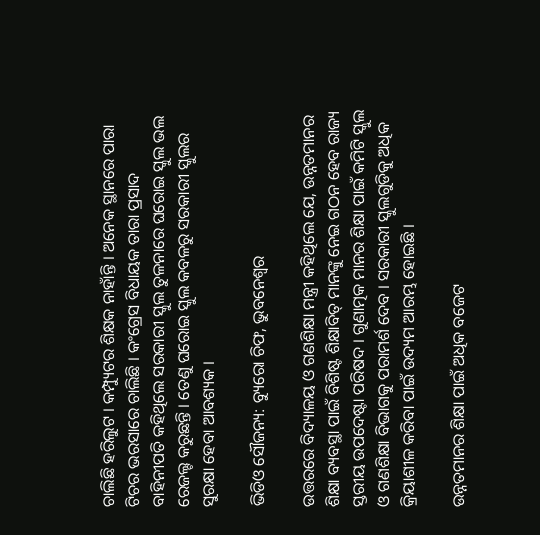ଚାଲିଛି ହରିଲୁଟ । କମ୍ପ୍ୟୁଟର ଶିକ୍ଷକ ନାହାଁନ୍ତି । ଅନେକ ସ୍ଥାନରେ ପାରା ଟିଚର ଭରସାରେ ଚାଲିଛି । କଂଗ୍ରେସ ବିଧାୟକ ତାରା ପ୍ରସାଦ ବାହିନୀପତି କହିଥିଲେ ସରକାରୀ ସ୍କୁଲ ତୁଳନାରେ ଘରୋଇ ସ୍କୁଲ ଭଲ ରେଜଲ୍ଟ କରୁଛନ୍ତି । ତେଣୁ ଘରୋଇ ସ୍କୁଲ କବଳରୁ ସରକାରୀ ସ୍କୁଲର ସୁରକ୍ଷା ହେବା ଆବଶ୍ୟକ ।

ଭିଡିଓ ସୌଜନ୍ୟ: ବ୍ୟୁରୋ ଚିଫ, ଭୁବନେଶ୍ବର

ଉତ୍ତରରେ ବିଦ୍ୟାଳୟ ଓ ଗଣଶିକ୍ଷା ମନ୍ତ୍ରୀ କହିଥିଲେ ଯେ, ଉନ୍ନତମାନର ଶିକ୍ଷା ବ୍ୟବସ୍ଥା ପାଇଁ ବିଶିଷ୍ଟ ଶିକ୍ଷାବିତ୍ ମାନଙ୍କୁ ନେଇ ଗଠନ ହେବ ରାଜ୍ୟ ସ୍ତରୀୟ ଉପଦେଷ୍ଟା ପରିଷଦ । ଗୁଣାତ୍ମକ ମାନର ଶିକ୍ଷା ପାଇଁ କମିଟି ସ୍କୁଲ ଓ ଗଣଶିକ୍ଷା ବିଭାଗକୁ ପରାମର୍ଶ ଦେବ । ସରକାରୀ ସ୍କୁଲଗୁଡିକୁ ଅଧିକ କ୍ରିୟାଶୀଳ କରିବା ପାଇଁ ଉଦ୍ୟମ ଆରମ୍ଭ ହୋଇଛି ।

ଉନ୍ନତମାନର ଶିକ୍ଷା ପାଇଁ ଅଧିକ ବଜେଟ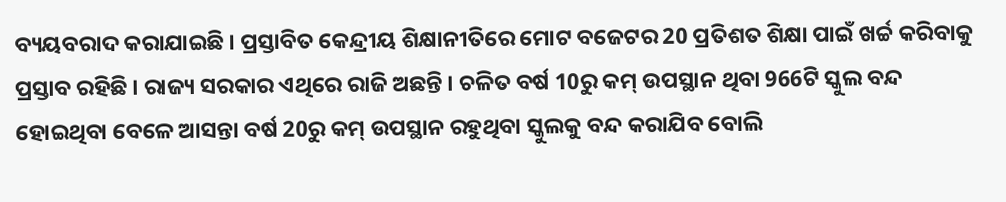ବ୍ୟୟବରାଦ କରାଯାଇଛି । ପ୍ରସ୍ତାବିତ କେନ୍ଦ୍ରୀୟ ଶିକ୍ଷାନୀତିରେ ମୋଟ ବଜେଟର 20 ପ୍ରତିଶତ ଶିକ୍ଷା ପାଇଁ ଖର୍ଚ୍ଚ କରିବାକୁ ପ୍ରସ୍ତାବ ରହିଛି । ରାଜ୍ୟ ସରକାର ଏଥିରେ ରାଜି ଅଛନ୍ତି । ଚଳିତ ବର୍ଷ 10ରୁ କମ୍ ଉପସ୍ଥାନ ଥିବା 966ଟି ସ୍କୁଲ ବନ୍ଦ ହୋଇଥିବା ବେଳେ ଆସନ୍ତା ବର୍ଷ 20ରୁ କମ୍ ଉପସ୍ଥାନ ରହୁଥିବା ସ୍କୁଲକୁ ବନ୍ଦ କରାଯିବ ବୋଲି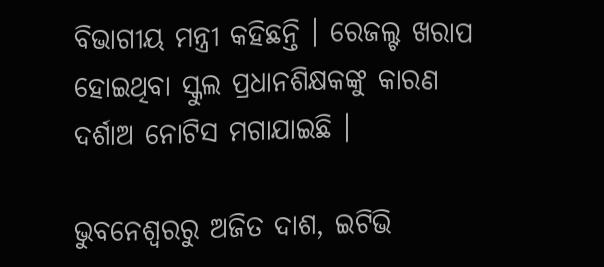ବିଭାଗୀୟ ମନ୍ତ୍ରୀ କହିଛନ୍ତି । ରେଜଲ୍ଟ ଖରାପ ହୋଇଥିବା ସ୍କୁଲ ପ୍ରଧାନଶିକ୍ଷକଙ୍କୁ କାରଣ ଦର୍ଶାଅ ନୋଟିସ ମଗାଯାଇଛି ।

ଭୁବନେଶ୍ବରରୁ ଅଜିତ ଦାଶ, ଇଟିଭି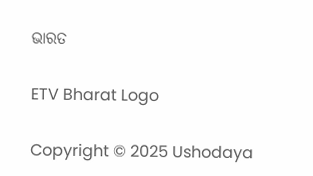ଭାରତ

ETV Bharat Logo

Copyright © 2025 Ushodaya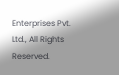Enterprises Pvt. Ltd., All Rights Reserved.